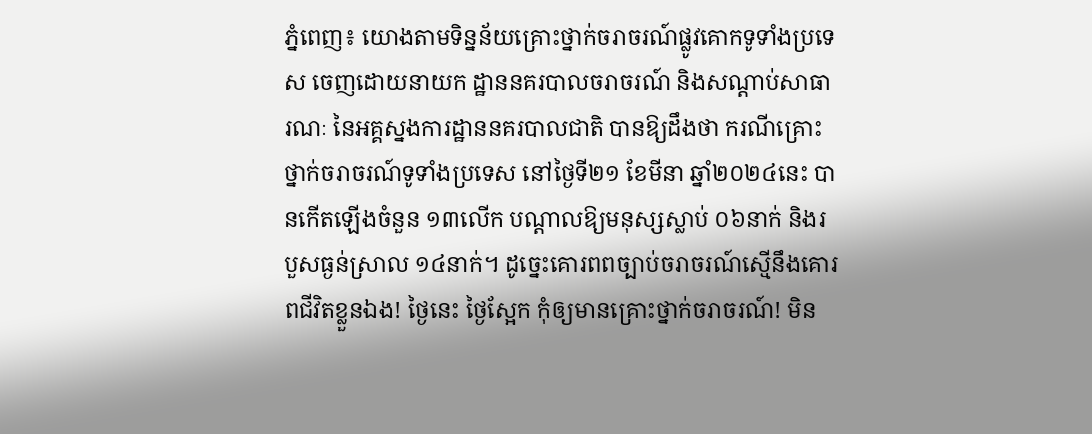ភ្នំពេញ៖ យោងតាមទិន្នន័យគ្រោះថ្នាក់ចរាចរណ៍ផ្លូវគោកទូទាំងប្រទេស ចេញដោយនាយក ដ្ឋាននគរបាលចរាចរណ៍ និងសណ្តាប់សាធារណៈ នៃអគ្គស្នងការដ្ឋាននគរបាលជាតិ បានឱ្យដឹងថា ករណីគ្រោះថ្នាក់ចរាចរណ៍ទូទាំងប្រទេស នៅថ្ងៃទី២១ ខែមីនា ឆ្នាំ២០២៤នេះ បានកើតឡើងចំនួន ១៣លើក បណ្តាលឱ្យមនុស្សស្លាប់ ០៦នាក់ និងរបួសធ្ងន់ស្រាល ១៤នាក់។ ដូច្នេះគោរពពច្បាប់ចរាចរណ៍ស្មើនឹងគោរពជីវិតខ្លួនឯង! ថ្ងៃនេះ ថ្ងៃស្អែក កុំឲ្យមានគ្រោះថ្នាក់ចរាចរណ៍! មិន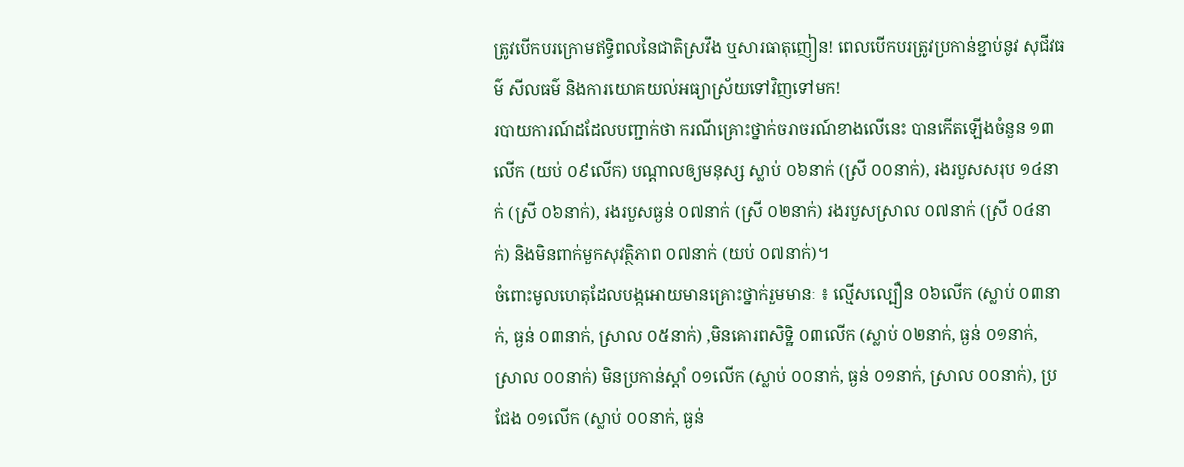ត្រូវបើកបរក្រោមឥទ្ធិពលនៃជាតិស្រវឹង ឬសារធាតុញៀន! ពេលបើកបរត្រូវប្រកាន់ខ្ជាប់នូវ សុជីវធម៌ សីលធម៌ និងការយោគយល់អធ្យាស្រ័យទៅវិញទៅមក!
របាយការណ៍ដដែលបញ្ជាក់ថា ករណីគ្រោះថ្នាក់ចរាចរណ៍ខាងលេីនេះ បានកើតឡើងចំនួន ១៣លើក (យប់ ០៩លើក) បណ្តាលឲ្យមនុស្ស ស្លាប់ ០៦នាក់ (ស្រី ០០នាក់), រងរបួសសរុប ១៤នាក់ (ស្រី ០៦នាក់), រងរបួសធ្ងន់ ០៧នាក់ (ស្រី ០២នាក់) រងរបួសស្រាល ០៧នាក់ (ស្រី ០៤នាក់) និងមិនពាក់មួកសុវត្ថិភាព ០៧នាក់ (យប់ ០៧នាក់)។
ចំពោះមូលហេតុដែលបង្កអោយមានគ្រោះថ្នាក់រួមមានៈ ៖ ល្មើសល្បឿន ០៦លើក (ស្លាប់ ០៣នាក់, ធ្ងន់ ០៣នាក់, ស្រាល ០៥នាក់) ,មិនគោរពសិទ្ឋិ ០៣លើក (ស្លាប់ ០២នាក់, ធ្ងន់ ០១នាក់, ស្រាល ០០នាក់) មិនប្រកាន់ស្តាំ ០១លើក (ស្លាប់ ០០នាក់, ធ្ងន់ ០១នាក់, ស្រាល ០០នាក់), ប្រជែង ០១លើក (ស្លាប់ ០០នាក់, ធ្ងន់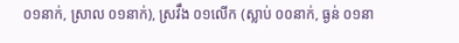០១នាក់, ស្រាល ០១នាក់), ស្រវឹង ០១លើក (ស្លាប់ ០០នាក់, ធ្ងន់ ០១នា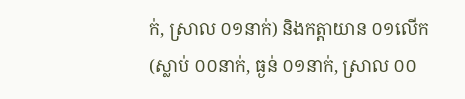ក់, ស្រាល ០១នាក់) និងកត្តាយាន ០១លើក (ស្លាប់ ០០នាក់, ធ្ងន់ ០១នាក់, ស្រាល ០០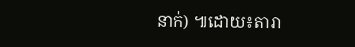នាក់) ៕ដោយ៖តារា